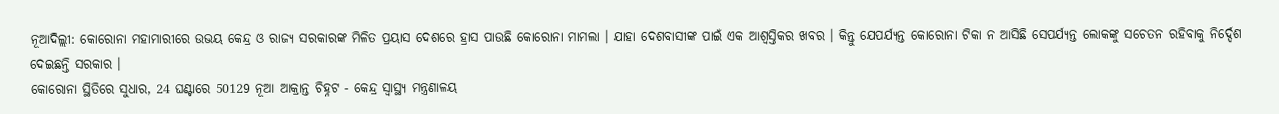ନୂଆଦିଲ୍ଲୀ: କୋରୋନା ମହାମାରୀରେ ଉଭୟ କେନ୍ଦ୍ର ଓ ରାଜ୍ୟ ସରକାରଙ୍କ ମିଳିତ ପ୍ରୟାସ ଦେଶରେ ହ୍ରାସ ପାଉଛି କୋରୋନା ମାମଲା । ଯାହା ଦେଶବାସୀଙ୍କ ପାଇଁ ଏକ ଆଶ୍ବସ୍ତିକର ଖବର । କିନ୍ତୁ ଯେପର୍ଯ୍ୟନ୍ତ କୋରୋନା ଟିକା ନ ଆସିଛି ସେପର୍ଯ୍ୟନ୍ତ ଲୋକଙ୍କୁ ସଚେତନ ରହିବାକୁ ନିର୍ଦ୍ଦେଶ ଦେଇଛନ୍ତି ସରକାର ।
କୋରୋନା ସ୍ଥିତିରେ ସୁଧାର, 24 ଘଣ୍ଟାରେ 50129 ନୂଆ ଆକ୍ରାନ୍ତ ଚିହ୍ନଟ - କେନ୍ଦ୍ର ସ୍ବାସ୍ଥ୍ୟ ମନ୍ତ୍ରଣାଳୟ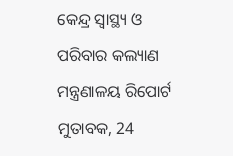କେନ୍ଦ୍ର ସ୍ବାସ୍ଥ୍ୟ ଓ ପରିବାର କଲ୍ୟାଣ ମନ୍ତ୍ରଣାଳୟ ରିପୋର୍ଟ ମୁତାବକ, 24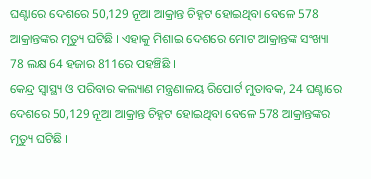ଘଣ୍ଟାରେ ଦେଶରେ 50,129 ନୂଆ ଆକ୍ରାନ୍ତ ଚିହ୍ନଟ ହୋଇଥିବା ବେଳେ 578 ଆକ୍ରାନ୍ତଙ୍କର ମୃତ୍ୟୁ ଘଟିଛି । ଏହାକୁ ମିଶାଇ ଦେଶରେ ମୋଟ ଆକ୍ରାନ୍ତଙ୍କ ସଂଖ୍ୟା 78 ଲକ୍ଷ 64 ହଜାର 811ରେ ପହଞ୍ଚିଛି ।
କେନ୍ଦ୍ର ସ୍ବାସ୍ଥ୍ୟ ଓ ପରିବାର କଲ୍ୟାଣ ମନ୍ତ୍ରଣାଳୟ ରିପୋର୍ଟ ମୁତାବକ, 24 ଘଣ୍ଟାରେ ଦେଶରେ 50,129 ନୂଆ ଆକ୍ରାନ୍ତ ଚିହ୍ନଟ ହୋଇଥିବା ବେଳେ 578 ଆକ୍ରାନ୍ତଙ୍କର ମୃତ୍ୟୁ ଘଟିଛି ।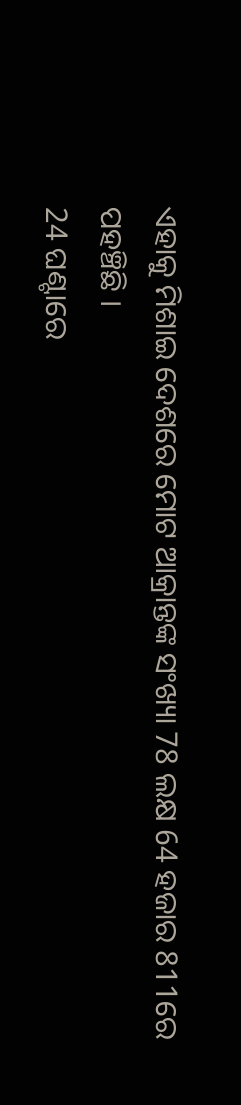ଏହାକୁ ମିଶାଇ ଦେଶରେ ମୋଟ ଆକ୍ରାନ୍ତଙ୍କ ସଂଖ୍ୟା 78 ଲକ୍ଷ 64 ହଜାର 811ରେ ପହଞ୍ଚିଛି ।
24 ଘଣ୍ଟାରେ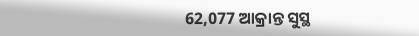62,077 ଆକ୍ରାନ୍ତ ସୁସ୍ଥ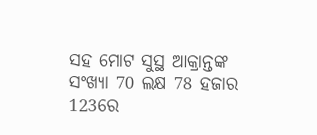ସହ ମୋଟ ସୁସ୍ଥ ଆକ୍ରାନ୍ତଙ୍କ ସଂଖ୍ୟା 70 ଲକ୍ଷ 78 ହଜାର 123ରେ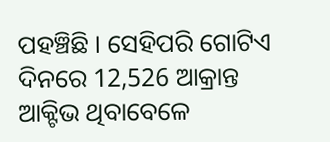ପହଞ୍ଚିଛି । ସେହିପରି ଗୋଟିଏ ଦିନରେ 12,526 ଆକ୍ରାନ୍ତ ଆକ୍ଟିଭ ଥିବାବେଳେ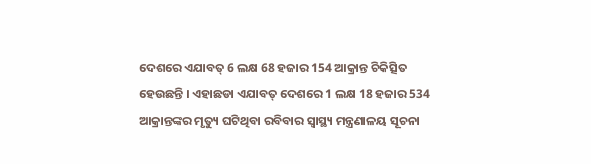ଦେଶରେ ଏଯାବତ୍ 6 ଲକ୍ଷ 68 ହଜାର 154 ଆକ୍ରାନ୍ତ ଚିକିତ୍ସିତ ହେଉଛନ୍ତି । ଏହାଛଡା ଏଯାବତ୍ ଦେଶରେ 1 ଲକ୍ଷ 18 ହଜାର 534 ଆକ୍ରାନ୍ତଙ୍କର ମୃତ୍ୟୁ ଘଟିଥିବା ରବିବାର ସ୍ବାସ୍ଥ୍ୟ ମନ୍ତ୍ରଣାଳୟ ସୂଚନା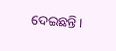ଦେଇଛନ୍ତି ।